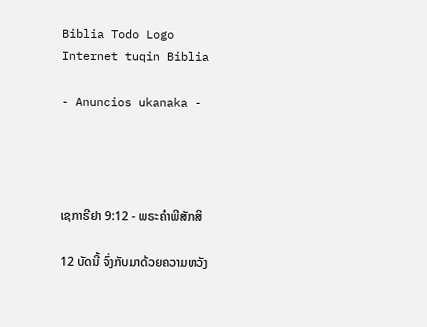Biblia Todo Logo
Internet tuqin Biblia

- Anuncios ukanaka -




ເຊກາຣີຢາ 9:12 - ພຣະຄຳພີສັກສິ

12 ບັດນີ້ ຈົ່ງກັບມາດ້ວຍຄວາມຫວັງ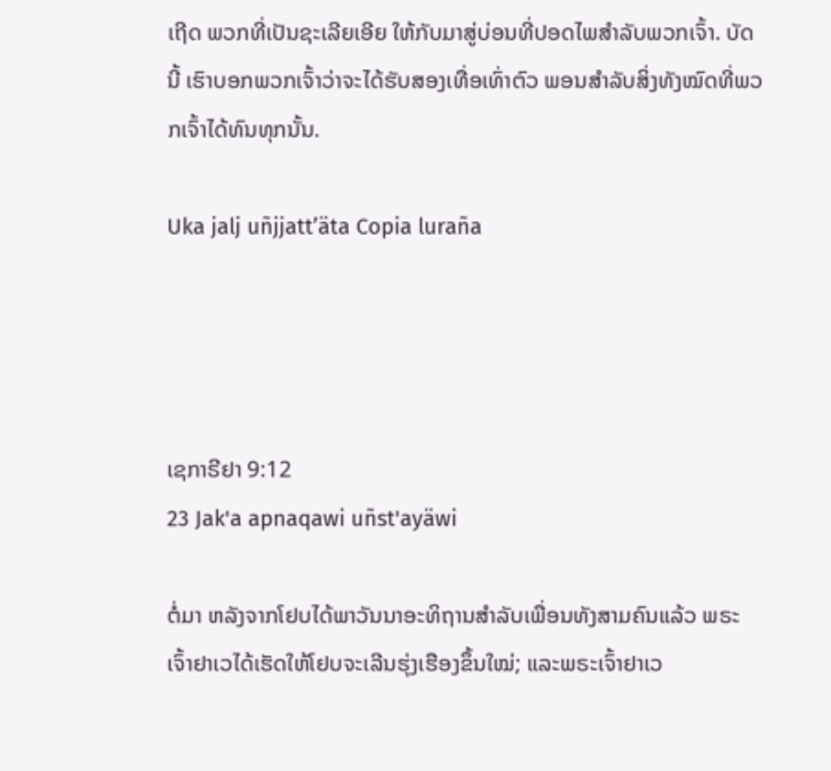ເຖີດ ພວກທີ່ເປັນຊະເລີຍເອີຍ ໃຫ້ກັບມາສູ່ບ່ອນທີ່ປອດໄພສຳລັບພວກເຈົ້າ. ບັດນີ້ ເຮົາບອກພວກເຈົ້າວ່າຈະໄດ້ຮັບສອງເທື່ອເທົ່າຕົວ ພອນສຳລັບສິ່ງທັງໝົດທີ່ພວກເຈົ້າໄດ້ທົນທຸກນັ້ນ.

Uka jalj uñjjattʼäta Copia luraña




ເຊກາຣີຢາ 9:12
23 Jak'a apnaqawi uñst'ayäwi

ຕໍ່ມາ ຫລັງຈາກໂຢບໄດ້ພາວັນນາອະທິຖານສຳລັບເພື່ອນທັງສາມຄົນແລ້ວ ພຣະເຈົ້າຢາເວໄດ້ເຮັດໃຫ້ໂຢບຈະເລີນຮຸ່ງເຮືອງຂຶ້ນໃໝ່; ແລະພຣະເຈົ້າຢາເວ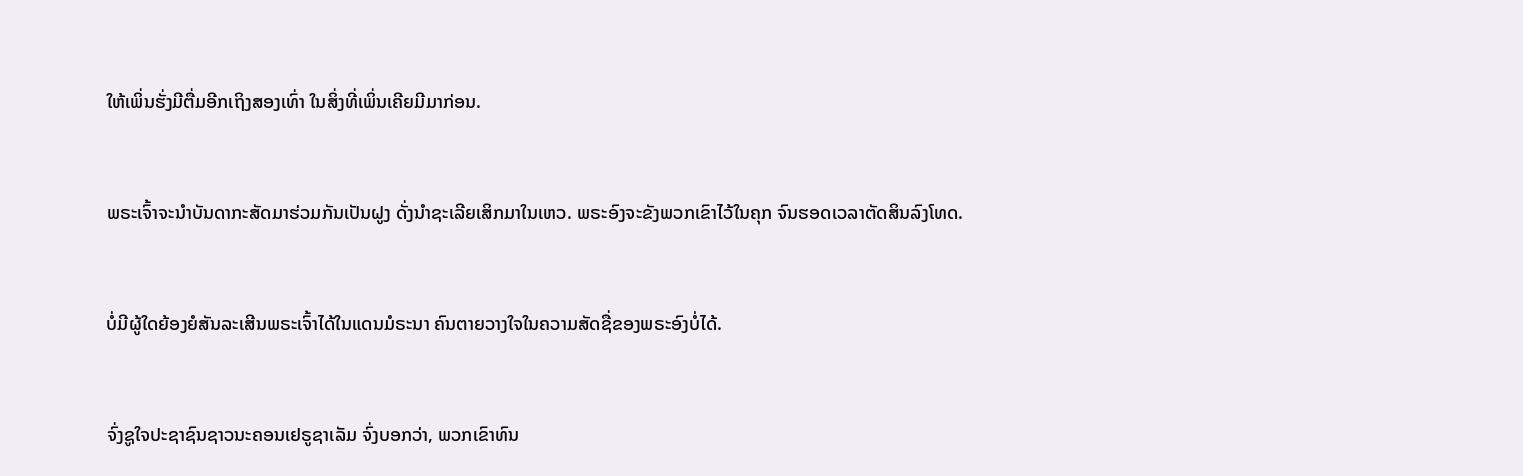ໃຫ້ເພິ່ນຮັ່ງມີຕື່ມອີກເຖິງສອງເທົ່າ ໃນສິ່ງທີ່ເພິ່ນເຄີຍມີມາກ່ອນ.


ພຣະເຈົ້າຈະນຳບັນດາກະສັດມາຮ່ວມກັນເປັນຝູງ ດັ່ງນຳຊະເລີຍເສິກມາໃນເຫວ. ພຣະອົງຈະຂັງພວກເຂົາໄວ້ໃນຄຸກ ຈົນຮອດເວລາຕັດສິນລົງໂທດ.


ບໍ່ມີຜູ້ໃດຍ້ອງຍໍສັນລະເສີນພຣະເຈົ້າໄດ້ໃນແດນມໍຣະນາ ຄົນຕາຍວາງໃຈໃນຄວາມສັດຊື່ຂອງພຣະອົງບໍ່ໄດ້.


ຈົ່ງຊູໃຈປະຊາຊົນຊາວນະຄອນເຢຣູຊາເລັມ ຈົ່ງບອກວ່າ, ພວກເຂົາທົນ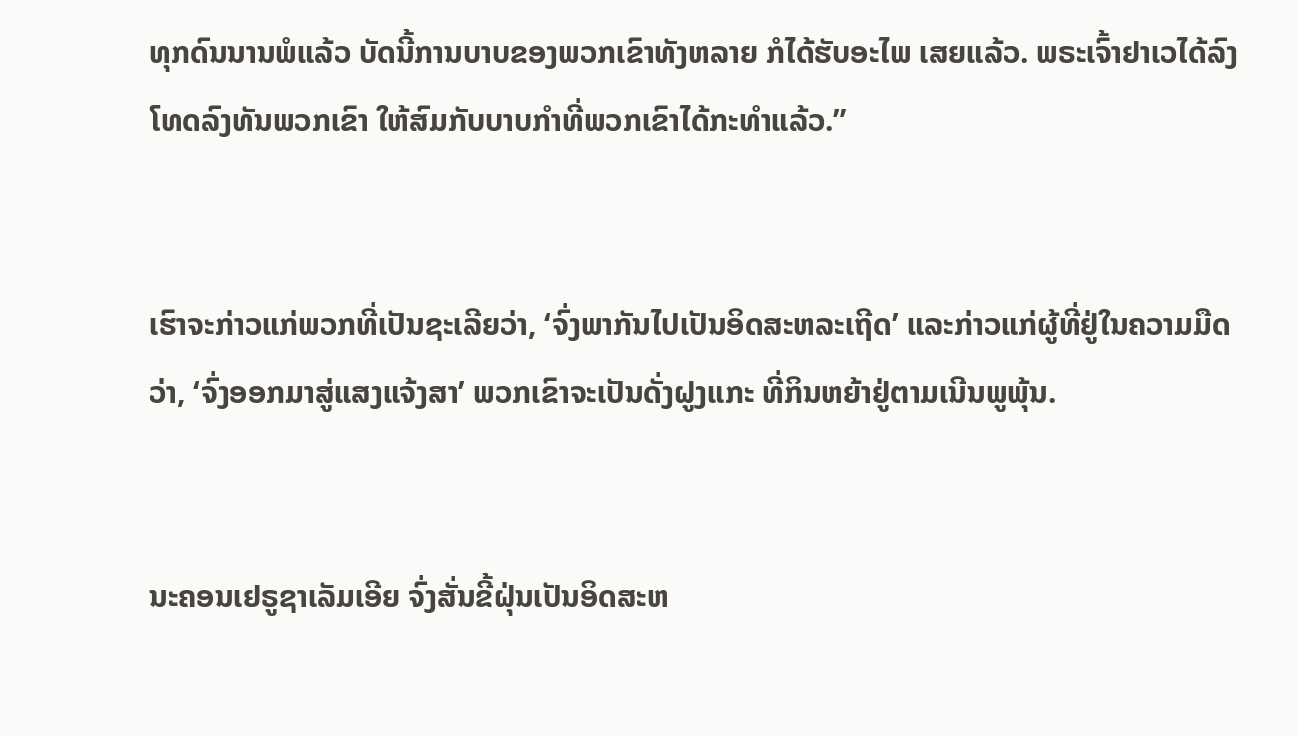ທຸກດົນນານພໍແລ້ວ ບັດນີ້ການບາບຂອງພວກເຂົາທັງຫລາຍ ກໍໄດ້ຮັບອະໄພ ເສຍແລ້ວ. ພຣະເຈົ້າຢາເວໄດ້ລົງໂທດລົງທັນພວກເຂົາ ໃຫ້ສົມກັບບາບກຳທີ່ພວກເຂົາໄດ້ກະທຳແລ້ວ.”


ເຮົາຈະກ່າວແກ່ພວກທີ່ເປັນຊະເລີຍວ່າ, ‘ຈົ່ງພາກັນໄປເປັນອິດສະຫລະເຖີດ’ ແລະກ່າວແກ່ຜູ້ທີ່ຢູ່ໃນຄວາມມືດວ່າ, ‘ຈົ່ງອອກມາສູ່ແສງແຈ້ງສາ’ ພວກເຂົາຈະເປັນດັ່ງຝູງແກະ ທີ່ກິນຫຍ້າຢູ່ຕາມເນີນພູພຸ້ນ.


ນະຄອນເຢຣູຊາເລັມເອີຍ ຈົ່ງສັ່ນຂີ້ຝຸ່ນເປັນອິດສະຫ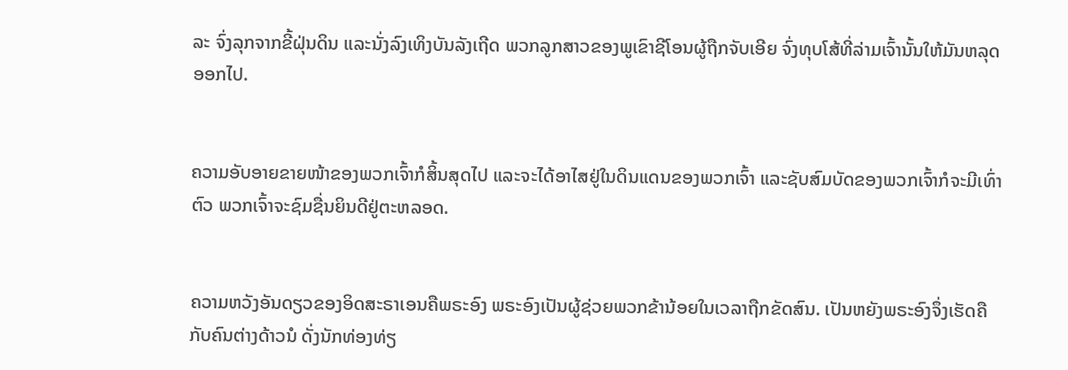ລະ ຈົ່ງລຸກຈາກຂີ້ຝຸ່ນດິນ ແລະນັ່ງລົງເທິງບັນລັງເຖີດ ພວກລູກສາວຂອງພູເຂົາຊີໂອນຜູ້ຖືກຈັບເອີຍ ຈົ່ງທຸບໂສ້ທີ່ລ່າມເຈົ້ານັ້ນໃຫ້ມັນຫລຸດອອກໄປ.


ຄວາມອັບອາຍຂາຍໜ້າຂອງພວກເຈົ້າກໍສິ້ນສຸດໄປ ແລະຈະໄດ້ອາໄສຢູ່ໃນດິນແດນຂອງພວກເຈົ້າ ແລະຊັບສົມບັດຂອງພວກເຈົ້າກໍຈະມີເທົ່າຕົວ ພວກເຈົ້າຈະຊົມຊື່ນຍິນດີຢູ່ຕະຫລອດ.


ຄວາມຫວັງອັນດຽວຂອງອິດສະຣາເອນຄືພຣະອົງ ພຣະອົງເປັນຜູ້ຊ່ວຍພວກຂ້ານ້ອຍໃນເວລາຖືກຂັດສົນ. ເປັນຫຍັງພຣະອົງຈຶ່ງເຮັດຄືກັບຄົນຕ່າງດ້າວນໍ ດັ່ງນັກທ່ອງທ່ຽ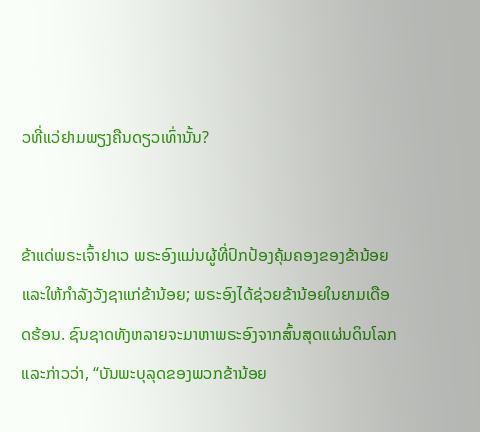ວທີ່ແວ່ຢາມພຽງຄືນດຽວເທົ່ານັ້ນ?


ຂ້າແດ່ພຣະເຈົ້າຢາເວ ພຣະອົງແມ່ນຜູ້ທີ່ປົກປ້ອງຄຸ້ມຄອງຂອງຂ້ານ້ອຍ ແລະໃຫ້ກຳລັງວັງຊາແກ່ຂ້ານ້ອຍ; ພຣະອົງໄດ້ຊ່ວຍຂ້ານ້ອຍໃນຍາມເດືອດຮ້ອນ. ຊົນຊາດທັງຫລາຍຈະມາຫາພຣະອົງຈາກສົ້ນສຸດແຜ່ນດິນໂລກ ແລະກ່າວວ່າ, “ບັນພະບຸລຸດຂອງພວກຂ້ານ້ອຍ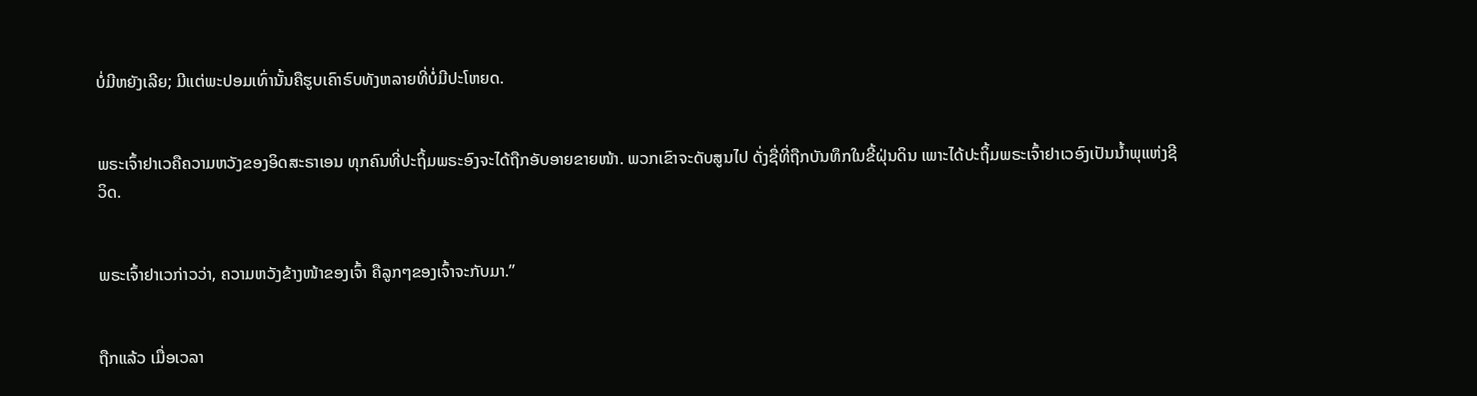ບໍ່ມີຫຍັງເລີຍ; ມີແຕ່ພະປອມເທົ່ານັ້ນຄືຮູບເຄົາຣົບທັງຫລາຍທີ່ບໍ່ມີປະໂຫຍດ.


ພຣະເຈົ້າຢາເວຄືຄວາມຫວັງຂອງອິດສະຣາເອນ ທຸກຄົນທີ່ປະຖິ້ມພຣະອົງຈະໄດ້ຖືກອັບອາຍຂາຍໜ້າ. ພວກເຂົາຈະດັບສູນໄປ ດັ່ງຊື່ທີ່ຖືກບັນທຶກໃນຂີ້ຝຸ່ນດິນ ເພາະໄດ້ປະຖິ້ມພຣະເຈົ້າຢາເວອົງເປັນນໍ້າພຸແຫ່ງຊີວິດ.


ພຣະເຈົ້າຢາເວກ່າວວ່າ, ຄວາມຫວັງຂ້າງໜ້າຂອງເຈົ້າ ຄືລູກໆຂອງເຈົ້າຈະກັບມາ.”


ຖືກແລ້ວ ເມື່ອເວລາ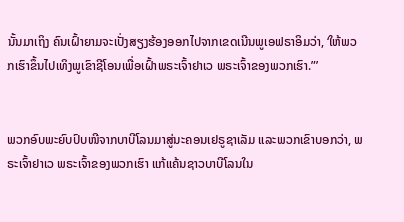ນັ້ນມາເຖິງ ຄົນເຝົ້າຍາມຈະເປັ່ງສຽງຮ້ອງອອກໄປຈາກເຂດເນີນພູເອຟຣາອິມວ່າ, ‘ໃຫ້ພວກເຮົາຂຶ້ນໄປເທິງພູເຂົາຊີໂອນເພື່ອເຝົ້າພຣະເຈົ້າຢາເວ ພຣະເຈົ້າຂອງພວກເຮົາ.”’


ພວກອົບພະຍົບປົບໜີຈາກບາບີໂລນມາສູ່ນະຄອນເຢຣູຊາເລັມ ແລະພວກເຂົາບອກວ່າ, ພຣະເຈົ້າຢາເວ ພຣະເຈົ້າຂອງພວກເຮົາ ແກ້ແຄ້ນຊາວບາບີໂລນໃນ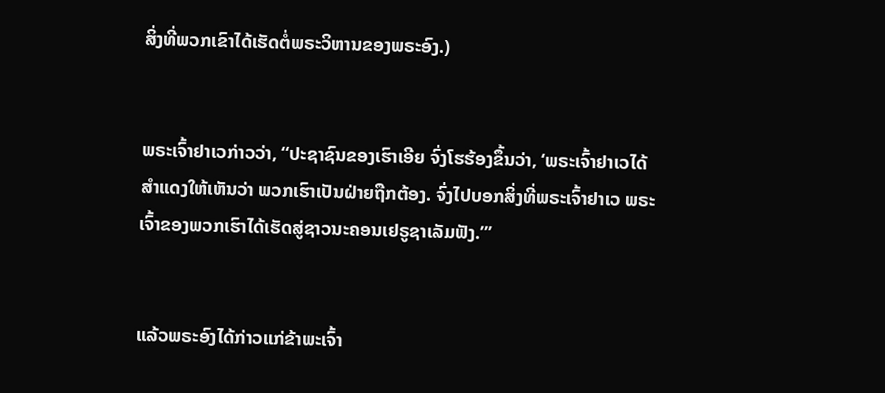ສິ່ງທີ່ພວກເຂົາໄດ້ເຮັດຕໍ່ພຣະວິຫານຂອງພຣະອົງ.)


ພຣະເຈົ້າຢາເວກ່າວວ່າ, “ປະຊາຊົນຂອງເຮົາເອີຍ ຈົ່ງໂຮຮ້ອງຂຶ້ນວ່າ, ‘ພຣະເຈົ້າຢາເວໄດ້ສຳແດງໃຫ້ເຫັນວ່າ ພວກເຮົາເປັນຝ່າຍຖືກຕ້ອງ. ຈົ່ງໄປບອກສິ່ງທີ່ພຣະເຈົ້າຢາເວ ພຣະເຈົ້າຂອງພວກເຮົາໄດ້ເຮັດສູ່ຊາວນະຄອນເຢຣູຊາເລັມຟັງ.”’


ແລ້ວພຣະອົງໄດ້ກ່າວແກ່ຂ້າພະເຈົ້າ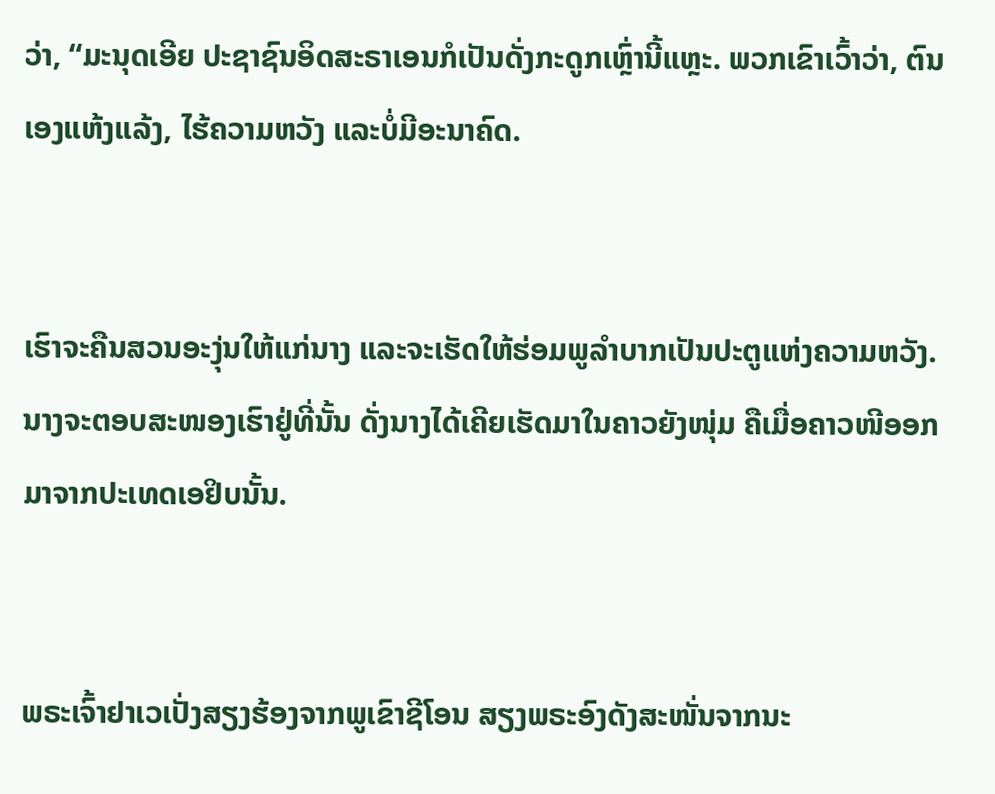ວ່າ, “ມະນຸດເອີຍ ປະຊາຊົນອິດສະຣາເອນກໍເປັນດັ່ງກະດູກເຫຼົ່ານີ້ແຫຼະ. ພວກເຂົາເວົ້າວ່າ, ຕົນເອງແຫ້ງແລ້ງ, ໄຮ້ຄວາມຫວັງ ແລະບໍ່ມີອະນາຄົດ.


ເຮົາຈະຄືນສວນອະງຸ່ນໃຫ້ແກ່ນາງ ແລະຈະເຮັດໃຫ້ຮ່ອມພູລຳບາກເປັນປະຕູແຫ່ງຄວາມຫວັງ. ນາງຈະຕອບສະໜອງເຮົາຢູ່ທີ່ນັ້ນ ດັ່ງນາງໄດ້ເຄີຍເຮັດມາໃນຄາວຍັງໜຸ່ມ ຄືເມື່ອຄາວໜີອອກມາຈາກປະເທດເອຢິບນັ້ນ.


ພຣະເຈົ້າຢາເວເປັ່ງສຽງຮ້ອງຈາກພູເຂົາຊີໂອນ ສຽງພຣະອົງດັງສະໜັ່ນຈາກນະ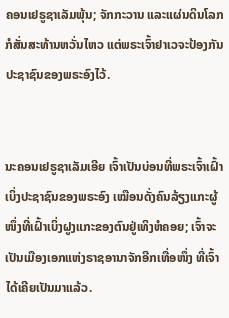ຄອນເຢຣູຊາເລັມພຸ້ນ; ຈັກກະວານ ແລະແຜ່ນດິນໂລກກໍສັ່ນສະທ້ານຫວັ່ນໄຫວ ແຕ່ພຣະເຈົ້າຢາເວຈະປ້ອງກັນປະຊາຊົນຂອງພຣະອົງໄວ້.


ນະຄອນເຢຣູຊາເລັມເອີຍ ເຈົ້າເປັນບ່ອນທີ່ພຣະເຈົ້າເຝົ້າເບິ່ງປະຊາຊົນຂອງພຣະອົງ ເໝືອນດັ່ງຄົນລ້ຽງແກະຜູ້ໜຶ່ງທີ່ເຝົ້າເບິ່ງຝູງແກະຂອງຕົນຢູ່ເທິງຫໍຄອຍ; ເຈົ້າຈະເປັນເມືອງເອກແຫ່ງຣາຊອານາຈັກອີກເທື່ອໜຶ່ງ ທີ່ເຈົ້າໄດ້ເຄີຍເປັນມາແລ້ວ.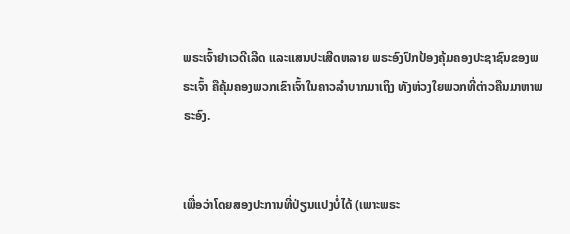ພຣະເຈົ້າຢາເວດີເລີດ ແລະແສນປະເສີດຫລາຍ ພຣະອົງປົກປ້ອງຄຸ້ມຄອງປະຊາຊົນຂອງພຣະເຈົ້າ ຄືຄຸ້ມຄອງພວກເຂົາເຈົ້າໃນຄາວລຳບາກມາເຖິງ ທັງຫ່ວງໃຍພວກທີ່ຕ່າວຄືນມາຫາພຣະອົງ.


ເພື່ອວ່າໂດຍສອງປະການທີ່ປ່ຽນແປງບໍ່ໄດ້ (ເພາະພຣະ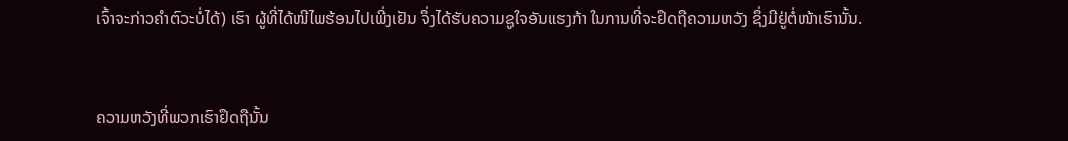ເຈົ້າຈະກ່າວຄຳຕົວະບໍ່ໄດ້) ເຮົາ ຜູ້ທີ່ໄດ້ໜີໄພຮ້ອນໄປເພີ່ງເຢັນ ຈຶ່ງໄດ້ຮັບຄວາມຊູໃຈອັນແຮງກ້າ ໃນການທີ່ຈະຢຶດຖືຄວາມຫວັງ ຊຶ່ງມີຢູ່ຕໍ່ໜ້າເຮົານັ້ນ.


ຄວາມຫວັງທີ່ພວກເຮົາຢຶດຖືນັ້ນ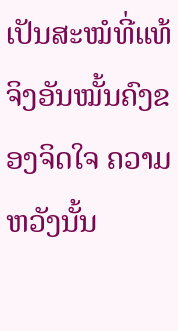ເປັນສະໝໍທີ່ແທ້ຈິງອັນໝັ້ນຄົງຂອງຈິດໃຈ ຄວາມຫວັງນັ້ນ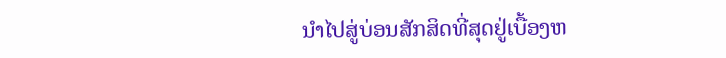ນຳໄປສູ່ບ່ອນສັກສິດທີ່ສຸດຢູ່ເບື້ອງຫ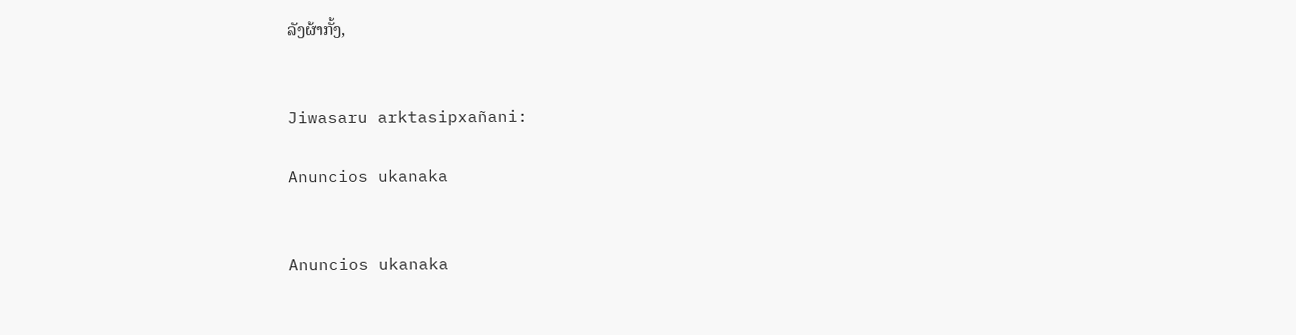ລັງຜ້າກັ້ງ,


Jiwasaru arktasipxañani:

Anuncios ukanaka


Anuncios ukanaka